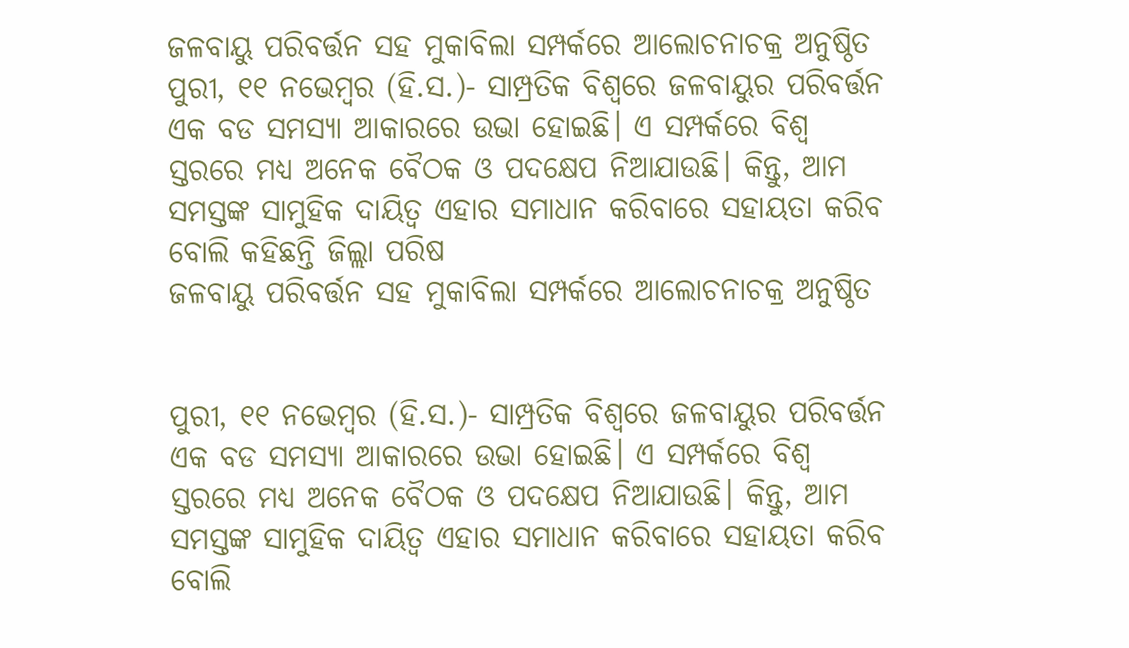ଜଳବାୟୁ ପରିବର୍ତ୍ତନ ସହ ମୁକାବିଲା ସମ୍ପର୍କରେ ଆଲୋଚନାଚକ୍ର ଅନୁଷ୍ଠିତ
ପୁରୀ, ୧୧ ନଭେମ୍ବର (ହି.ସ.)- ସାମ୍ପ୍ରତିକ ବିଶ୍ଵରେ ଜଳବାୟୁର ପରିବର୍ତ୍ତନ ଏକ ବଡ ସମସ୍ୟା ଆକାରରେ ଉଭା ହୋଇଛି। ଏ ସମ୍ପର୍କରେ ବିଶ୍ବ ସ୍ତରରେ ମଧ୍ୟ ଅନେକ ବୈଠକ ଓ ପଦକ୍ଷେପ ନିଆଯାଉଛି। କିନ୍ତୁ, ଆମ ସମସ୍ତଙ୍କ ସାମୁହିକ ଦାୟିତ୍ୱ ଏହାର ସମାଧାନ କରିବାରେ ସହାୟତା କରିବ ବୋଲି କହିଛନ୍ତି ଜିଲ୍ଲା ପରିଷ
ଜଳବାୟୁ ପରିବର୍ତ୍ତନ ସହ ମୁକାବିଲା ସମ୍ପର୍କରେ ଆଲୋଚନାଚକ୍ର ଅନୁଷ୍ଠିତ


ପୁରୀ, ୧୧ ନଭେମ୍ବର (ହି.ସ.)- ସାମ୍ପ୍ରତିକ ବିଶ୍ଵରେ ଜଳବାୟୁର ପରିବର୍ତ୍ତନ ଏକ ବଡ ସମସ୍ୟା ଆକାରରେ ଉଭା ହୋଇଛି। ଏ ସମ୍ପର୍କରେ ବିଶ୍ବ ସ୍ତରରେ ମଧ୍ୟ ଅନେକ ବୈଠକ ଓ ପଦକ୍ଷେପ ନିଆଯାଉଛି। କିନ୍ତୁ, ଆମ ସମସ୍ତଙ୍କ ସାମୁହିକ ଦାୟିତ୍ୱ ଏହାର ସମାଧାନ କରିବାରେ ସହାୟତା କରିବ ବୋଲି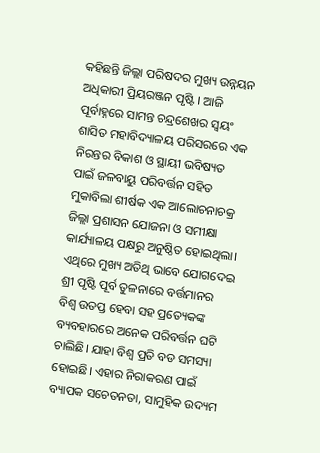କହିଛନ୍ତି ଜିଲ୍ଲା ପରିଷଦର ମୁଖ୍ୟ ଉନ୍ନୟନ ଅଧିକାରୀ ପ୍ରିୟରଞ୍ଜନ ପୃଷ୍ଟି । ଆଜି ପୂର୍ବାହ୍ନରେ ସାମନ୍ତ ଚନ୍ଦ୍ରଶେଖର ସ୍ବୟଂ ଶାସିତ ମହାବିଦ୍ୟାଳୟ ପରିସରରେ ଏକ ନିରନ୍ତର ବିକାଶ ଓ ସ୍ଥାୟୀ ଭବିଷ୍ୟତ ପାଇଁ ଜଳବାୟୁ ପରିବର୍ତ୍ତନ ସହିତ ମୁକାବିଲା ଶୀର୍ଷକ ଏକ ଆଲୋଚନାଚକ୍ର ଜିଲ୍ଲା ପ୍ରଶାସନ ଯୋଜନା ଓ ସମୀକ୍ଷା କାର୍ଯ୍ୟାଳୟ ପକ୍ଷରୁ ଅନୁଷ୍ଠିତ ହୋଇଥିଲା। ଏଥିରେ ମୁଖ୍ୟ ଅତିଥି ଭାବେ ଯୋଗଦେଇ ଶ୍ରୀ ପୃଷ୍ଟି ପୂର୍ବ ତୁଳନାରେ ବର୍ତ୍ତମାନର ବିଶ୍ବ ଉତପ୍ତ ହେବା ସହ ପ୍ରତ୍ୟେକଙ୍କ ବ୍ୟବହାରରେ ଅନେକ ପରିବର୍ତ୍ତନ ଘଟି ଚାଲିଛି। ଯାହା ବିଶ୍ବ ପ୍ରତି ବଡ ସମସ୍ୟା ହୋଇଛି। ଏହାର ନିରାକରଣ ପାଇଁ ବ୍ୟାପକ ସଚେତନତା, ସାମୁହିକ ଉଦ୍ୟମ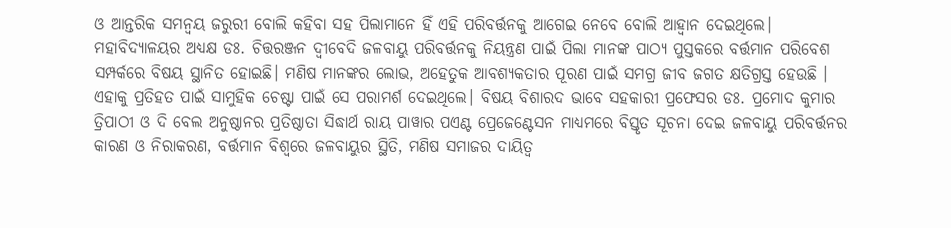ଓ ଆନ୍ତରିକ ସମନ୍ୱୟ ଜରୁରୀ ବୋଲି କହିବା ସହ ପିଲାମାନେ ହିଁ ଏହି ପରିବର୍ତ୍ତନକୁ ଆଗେଇ ନେବେ ବୋଲି ଆହ୍ବାନ ଦେଇଥିଲେ। ମହାବିଦ୍ୟାଳୟର ଅଧ୍ୟକ୍ଷ ଡଃ. ଚିତ୍ତରଞ୍ଜନ ଦ୍ବୀବେଦି ଜଳବାୟୁ ପରିବର୍ତ୍ତନକୁ ନିୟନ୍ତ୍ରଣ ପାଇଁ ପିଲା ମାନଙ୍କ ପାଠ୍ୟ ପୁସ୍ତକରେ ବର୍ତ୍ତମାନ ପରିବେଶ ସମ୍ପର୍କରେ ବିଷୟ ସ୍ଥାନିତ ହୋଇଛି। ମଣିଷ ମାନଙ୍କର ଲୋଭ, ଅହେତୁକ ଆବଶ୍ୟକତାର ପୂରଣ ପାଇଁ ସମଗ୍ର ଜୀବ ଜଗତ କ୍ଷତିଗ୍ରସ୍ତ ହେଉଛି । ଏହାକୁ ପ୍ରତିହତ ପାଇଁ ସାମୁହିକ ଚେଷ୍ଟା ପାଇଁ ସେ ପରାମର୍ଶ ଦେଇଥିଲେ। ବିଷୟ ବିଶାରଦ ଭାବେ ସହକାରୀ ପ୍ରଫେସର ଡଃ. ପ୍ରମୋଦ କୁମାର ତ୍ରିପାଠୀ ଓ ଦି ବେଲ ଅନୁଷ୍ଠାନର ପ୍ରତିଷ୍ଠାତା ସିଦ୍ଧାର୍ଥ ରାୟ ପାୱାର ପଏଣ୍ଟ ପ୍ରେଜେଣ୍ଟେସନ ମାଧ୍ୟମରେ ବିସ୍ତୃତ ସୂଚନା ଦେଇ ଜଳବାୟୁ ପରିବର୍ତ୍ତନର କାରଣ ଓ ନିରାକରଣ, ବର୍ତ୍ତମାନ ବିଶ୍ବରେ ଜଳବାୟୁର ସ୍ଥିତି, ମଣିଷ ସମାଜର ଦାୟିତ୍ୱ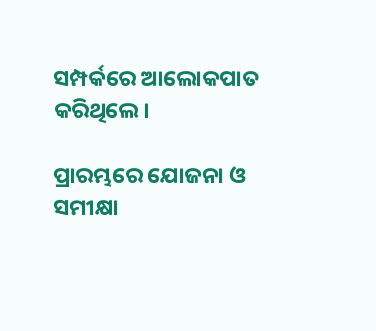ସମ୍ପର୍କରେ ଆଲୋକପାତ କରିଥିଲେ।

ପ୍ରାରମ୍ଭରେ ଯୋଜନା ଓ ସମୀକ୍ଷା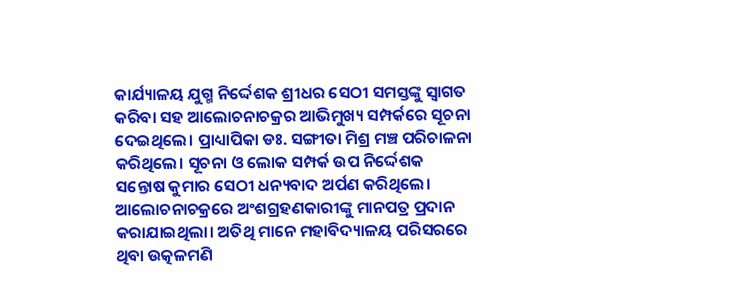କାର୍ଯ୍ୟାଳୟ ଯୁଗ୍ମ ନିର୍ଦ୍ଦେଶକ ଶ୍ରୀଧର ସେଠୀ ସମସ୍ତଙ୍କୁ ସ୍ବାଗତ କରିବା ସହ ଆଲୋଚନାଚକ୍ରର ଆଭିମୁଖ୍ୟ ସମ୍ପର୍କରେ ସୂଚନା ଦେଇଥିଲେ। ପ୍ରାଧ୍ୟାପିକା ଡଃ. ସଙ୍ଗୀତା ମିଶ୍ର ମଞ୍ଚ ପରିଚାଳନା କରିଥିଲେ। ସୂଚନା ଓ ଲୋକ ସମ୍ପର୍କ ଉପ ନିର୍ଦ୍ଦେଶକ ସନ୍ତୋଷ କୁମାର ସେଠୀ ଧନ୍ୟବାଦ ଅର୍ପଣ କରିଥିଲେ। ଆଲୋଚନାଚକ୍ରରେ ଅଂଶଗ୍ରହଣକାରୀଙ୍କୁ ମାନପତ୍ର ପ୍ରଦାନ କରାଯାଇଥିଲା। ଅତିଥି ମାନେ ମହାବିଦ୍ୟାଳୟ ପରିସରରେ ଥିବା ଉତ୍କଳମଣି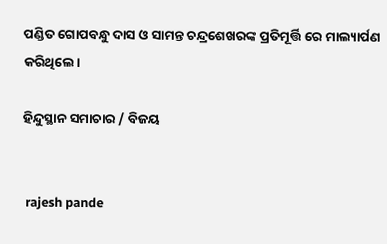ପଣ୍ଡିତ ଗୋପବନ୍ଧୁ ଦାସ ଓ ସାମନ୍ତ ଚନ୍ଦ୍ରଶେଖରଙ୍କ ପ୍ରତିମୂର୍ତ୍ତି ରେ ମାଲ୍ୟାର୍ପଣ କରିଥିଲେ।

ହିନ୍ଦୁସ୍ଥାନ ସମାଚାର / ବିଜୟ


 rajesh pande